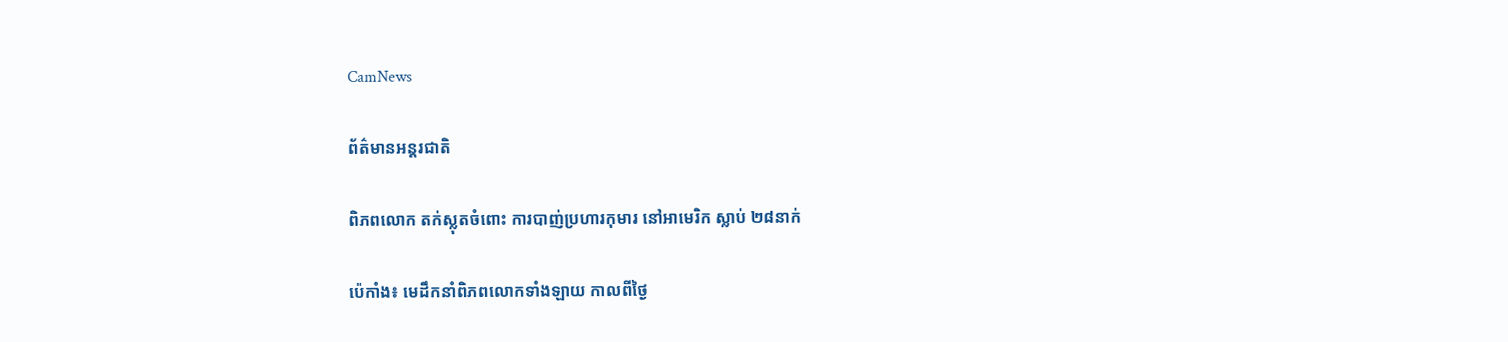CamNews

ព័ត៌មានអន្តរជាតិ

ពិភពលោក តក់ស្លុតចំពោះ ការបាញ់ប្រហារកុមារ នៅអាមេរិក ស្លាប់ ២៨នាក់

ប៉េកាំង៖ មេដឹកនាំពិភពលោកទាំងឡាយ កាលពីថ្ងៃ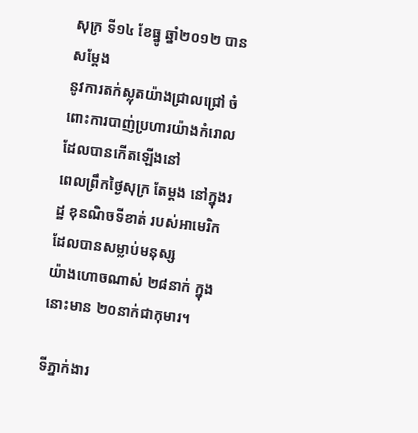សុក្រ ទី១៤ ខែធ្នូ ឆ្នាំ២០១២ បានសម្តែង
នូវការតក់ស្លុតយ៉ាងជ្រាលជ្រៅ ចំពោះការបាញ់ប្រហារយ៉ាងកំរោល ដែលបានកើតឡើងនៅ
ពេលព្រឹកថ្ងៃសុក្រ តែម្តង នៅក្នុងរដ្ឋ ខុនណិចទីខាត់ របស់អាមេរិក ដែលបានសម្លាប់មនុស្ស
យ៉ាងហោចណាស់ ២៨នាក់ ក្នុងនោះមាន ២០នាក់ជាកុមារ។

ទីភ្នាក់ងារ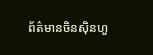ព័ត៌មានចិនស៊ិនហួ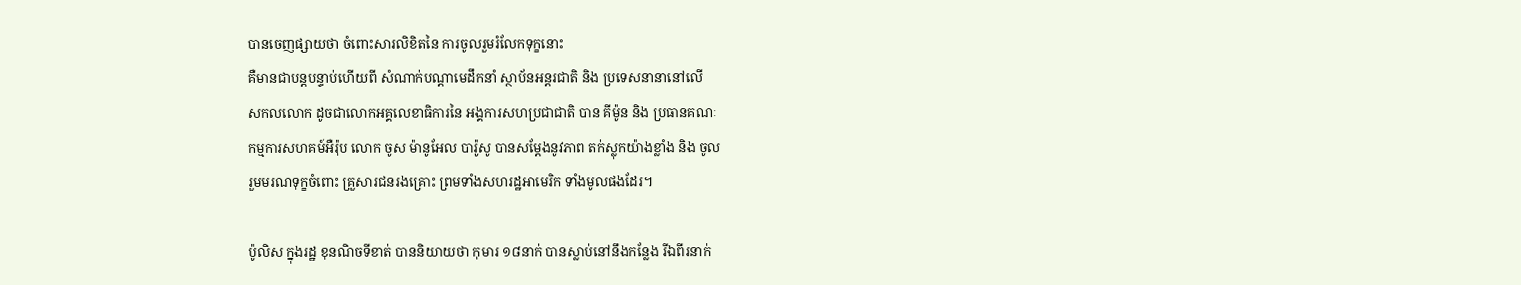បានចេញផ្សាយថា ចំពោះសារលិខិតនៃ ការចូលរួមរំលែកទុក្ខនោះ
គឺមានជាបន្តបន្ទាប់ហើយពី សំណាក់បណ្តាមេដឹកនាំ ស្ថាប័នអន្តរជាតិ និង ប្រទេសនានានៅលើ
សកលលោក ដូចជាលោកអគ្គលេខាធិការនៃ អង្គការសហប្រជាជាតិ បាន គីម៉ូន និង ប្រធានគណៈ
កម្មការសហគម៍អឺរ៉ុប លោក ចូស ម៉ានូអែល បារ៉ូសូ បានសម្តែងនូវភាព តក់ស្លុកយ៉ាងខ្លាំង និង ចូល
រួមមរណទុក្ខចំពោះ គ្រួសារជនរងគ្រោះ ព្រមទាំងសហរដ្ឋអាមេរិក ទាំងមូលផងដែរ។

ប៉ូលិស ក្នុងរដ្ឋ ខុនណិចទីខាត់ បាននិយាយថា កុមារ ១៨នាក់ បានស្លាប់នៅនឹងកន្លែង រីឯពីរនាក់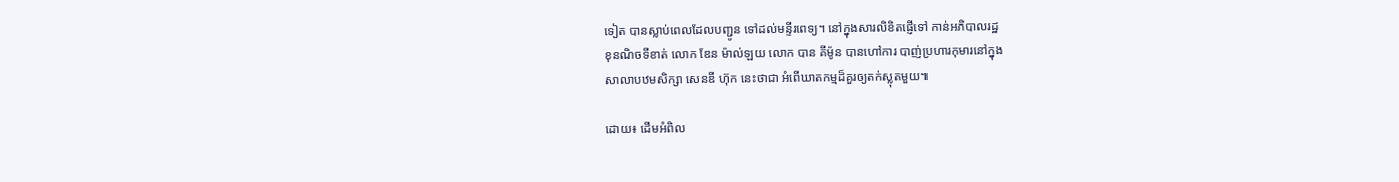ទៀត បានស្លាប់ពេលដែលបញ្ជូន ទៅដល់មន្ទីរពេទ្យ។ នៅក្នុងសារលិខិតផ្ញើទៅ កាន់អភិបាលរដ្ឋ
ខុនណិចទីខាត់ លោក ឌែន ម៉ាល់ឡយ លោក បាន គីម៉ូន បានហៅការ បាញ់ប្រហារកុមារនៅក្នុង
សាលាបឋមសិក្សា សេនឌី ហ៊ុក នេះថាជា អំពើឃាតកម្មដ៏គួរឲ្យតក់ស្លុតមួយ៕

ដោយ៖ ដើមអំពិល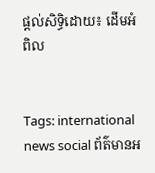ផ្តល់សិទ្ធិដោយ៖ ដើមអំពិល


Tags: international news social ព័ត៌មានអ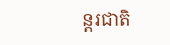ន្តរជាតិ